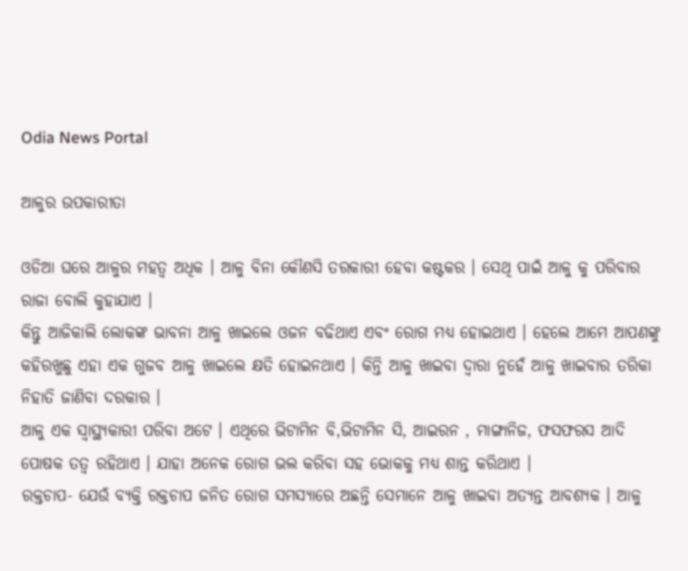Odia News Portal

ଆଳୁର ଉପକାରୀତା

ଓଡିଆ ଘରେ ଆଳୁର ମହତ୍ୱ ଅଧିକ । ଆଳୁ ବିନା କୌଣସି ତରକାରୀ ହେବା କଷ୍ଟକର । ସେଥି ପାଇଁ ଆଳୁ କୁ ପରିବାର ରାଜା ବୋଲି କୁହାଯାଏ ।
କିନ୍ତୁ ଆଜିକାଲି ଲୋକଙ୍କ ଭାବନା ଆଳୁ ଖାଇଲେ ଓଜନ ବଢିଥାଏ ଏବଂ ରୋଗ ମଧ୍ୟ ହୋଇଥାଏ । ହେଲେ ଆମେ ଆପଣଙ୍କୁ କହିରଖୁଛୁ ଏହା ଏକ ଗୁଜବ ଆଳୁ ଖାଇଲେ କ୍ଷତି ହୋଇନଥାଏ । କିନ୍ତି ଆଳୁ ଖାଇବା ଦ୍ୱାରା ନୁହେଁ ଆଳୁ ଖାଇବାର ତରିକା ନିହାତି ଜାଣିବା ଦରକାର ।
ଆଳୁ ଏକ ସ୍ୱାସ୍ଥ୍ୟକାରୀ ପରିବା ଅଟେ । ଏଥିରେ ଭିଟାମିନ ବି,ଭିଟାମିନ ସି, ଆଇରନ , ମାଙ୍ଗାନିଜ, ଫସଫରସ ଆଦି ପୋଷକ ତତ୍ୱ ରହିଥାଏ । ଯାହା ଅନେକ ରୋଗ ଭଲ କରିବା ସହ ଭୋକକୁ ମଧ୍ୟ ଶାନ୍ତ କରିଥାଏ ।
ରକ୍ତଚାପ- ଯେଉଁ ବ୍ୟକ୍ତି ରକ୍ତଚାପ ଜନିତ ରୋଗ ସମସ୍ୟାରେ ଅଛନ୍ତି ସେମାନେ ଆଳୁ ଖାଇବା ଅତ୍ୟନ୍ତ ଆବଶ୍ୟକ । ଆଳୁ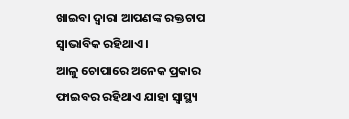ଖାଇବା ଦ୍ୱାରା ଆପଣଙ୍କ ରକ୍ତଚାପ ସ୍ୱାଭାବିକ ରହିଥାଏ ।
ଆଳୁ ଚୋପାରେ ଅନେକ ପ୍ରକାର ଫାଇବର ରହିଥାଏ ଯାହା ସ୍ୱାସ୍ଥ୍ୟ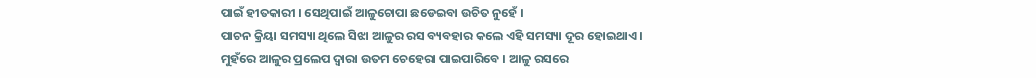ପାଇଁ ହୀତକାରୀ । ସେଥିପାଇଁ ଆଳୁଚୋପା ଛଡେଇବା ଉଚିତ ନୁହେଁ ।
ପାଚନ କ୍ରିୟା ସମସ୍ୟା ଥିଲେ ସିଝା ଆଳୁର ରସ ବ୍ୟବହାର କଲେ ଏହି ସମସ୍ୟା ଦୂର ହୋଇଥାଏ ।
ମୁହଁରେ ଆଳୁର ପ୍ରଲେପ ଦ୍ୱାରା ଉତମ ଚେହେରା ପାଇପାରିବେ । ଆଳୁ ରସରେ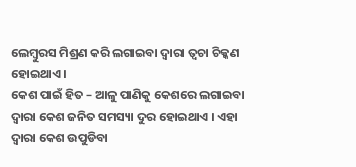ଲେମ୍ବୁରସ ମିଶ୍ରଣ କରି ଲଗାଇବା ଦ୍ୱାରା ତ୍ୱଚା ଚିକ୍କଣ ହୋଇଥାଏ ।
କେଶ ପାଇଁ ହିତ – ଆଳୁ ପାଣିକୁ କେଶରେ ଲଗାଇବା ଦ୍ୱାରା କେଶ ଜନିତ ସମସ୍ୟା ଦୁର ହୋଇଥାଏ । ଏହା ଦ୍ୱାରା କେଶ ଉପୁଡିବା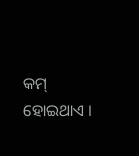କମ୍ ହୋଇଥାଏ ।